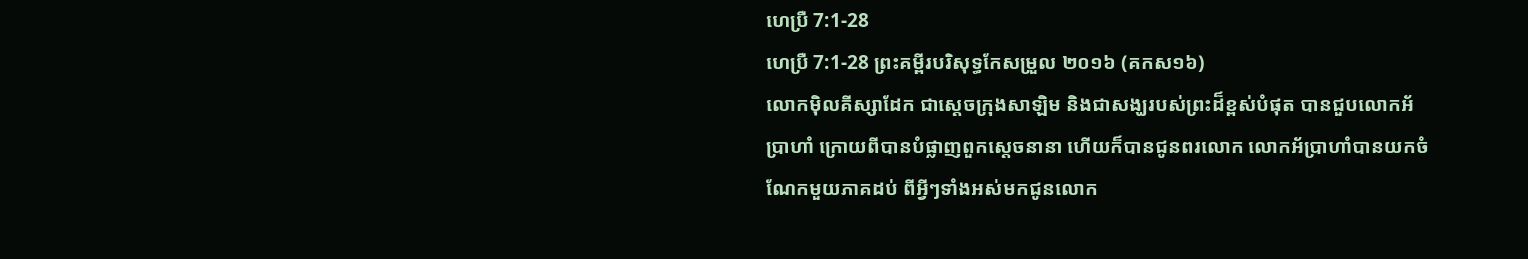ហេប្រឺ 7:1-28
ហេប្រឺ 7:1-28 ព្រះគម្ពីរបរិសុទ្ធកែសម្រួល ២០១៦ (គកស១៦)
លោកម៉ិលគីស្សាដែក ជាស្តេចក្រុងសាឡិម និងជាសង្ឃរបស់ព្រះដ៏ខ្ពស់បំផុត បានជួបលោកអ័ប្រាហាំ ក្រោយពីបានបំផ្លាញពួកស្តេចនានា ហើយក៏បានជូនពរលោក លោកអ័ប្រាហាំបានយកចំណែកមួយភាគដប់ ពីអ្វីៗទាំងអស់មកជូនលោក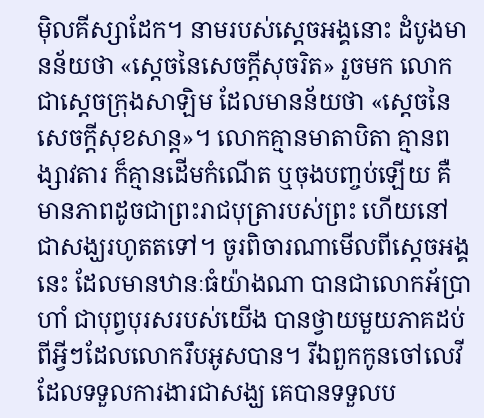ម៉ិលគីស្សាដែក។ នាមរបស់ស្តេចអង្គនោះ ដំបូងមានន័យថា «ស្តេចនៃសេចក្តីសុចរិត» រួចមក លោកជាស្តេចក្រុងសាឡិម ដែលមានន័យថា «ស្តេចនៃសេចក្តីសុខសាន្ត»។ លោកគ្មានមាតាបិតា គ្មានពង្សាវតារ ក៏គ្មានដើមកំណើត ឬចុងបញ្ចប់ឡើយ គឺមានភាពដូចជាព្រះរាជបុត្រារបស់ព្រះ ហើយនៅជាសង្ឃរហូតតទៅ។ ចូរពិចារណាមើលពីស្តេចអង្គនេះ ដែលមានឋានៈធំយ៉ាងណា បានជាលោកអ័ប្រាហាំ ជាបុព្វបុរសរបស់យើង បានថ្វាយមួយភាគដប់ ពីអ្វីៗដែលលោករឹបអូសបាន។ រីឯពួកកូនចៅលេវី ដែលទទួលការងារជាសង្ឃ គេបានទទួលប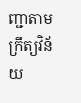ញ្ជាតាមក្រឹត្យវិន័យ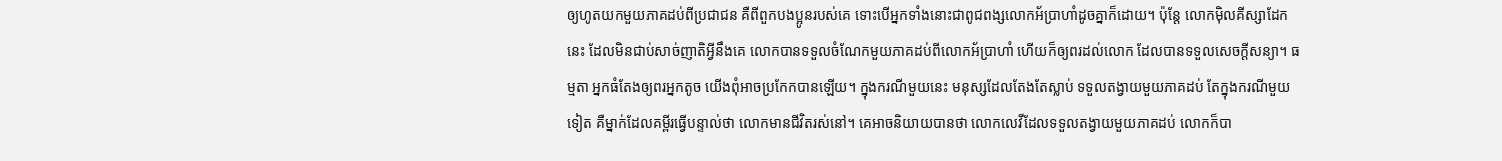ឲ្យហូតយកមួយភាគដប់ពីប្រជាជន គឺពីពួកបងប្អូនរបស់គេ ទោះបើអ្នកទាំងនោះជាពូជពង្សលោកអ័ប្រាហាំដូចគ្នាក៏ដោយ។ ប៉ុន្ដែ លោកម៉ិលគីស្សាដែកនេះ ដែលមិនជាប់សាច់ញាតិអ្វីនឹងគេ លោកបានទទួលចំណែកមួយភាគដប់ពីលោកអ័ប្រាហាំ ហើយក៏ឲ្យពរដល់លោក ដែលបានទទួលសេចក្តីសន្យា។ ធម្មតា អ្នកធំតែងឲ្យពរអ្នកតូច យើងពុំអាចប្រកែកបានឡើយ។ ក្នុងករណីមួយនេះ មនុស្សដែលតែងតែស្លាប់ ទទួលតង្វាយមួយភាគដប់ តែក្នុងករណីមួយទៀត គឺម្នាក់ដែលគម្ពីរធ្វើបន្ទាល់ថា លោកមានជីវិតរស់នៅ។ គេអាចនិយាយបានថា លោកលេវីដែលទទួលតង្វាយមួយភាគដប់ លោកក៏បា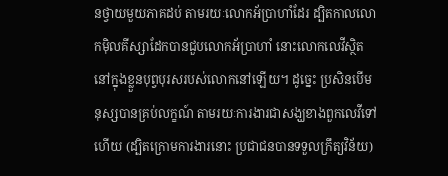នថ្វាយមួយភាគដប់ តាមរយៈលោកអ័ប្រាហាំដែរ ដ្បិតកាលលោកម៉ិលគីស្សាដែកបានជួបលោកអ័ប្រាហាំ នោះលោកលេវីស្ថិតនៅក្នុងខ្លួនបុព្វបុរសរបស់លោកនៅឡើយ។ ដូច្នេះ ប្រសិនបើមនុស្សបានគ្រប់លក្ខណ៍ តាមរយៈការងារជាសង្ឃខាងពួកលេវីទៅហើយ (ដ្បិតក្រោមការងារនោះ ប្រជាជនបានទទួលក្រឹត្យវិន័យ)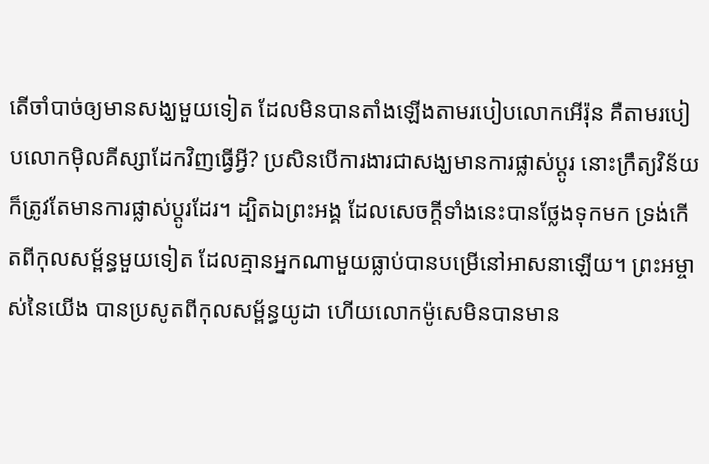តើចាំបាច់ឲ្យមានសង្ឃមួយទៀត ដែលមិនបានតាំងឡើងតាមរបៀបលោកអើរ៉ុន គឺតាមរបៀបលោកម៉ិលគីស្សាដែកវិញធ្វើអ្វី? ប្រសិនបើការងារជាសង្ឃមានការផ្លាស់ប្ដូរ នោះក្រឹត្យវិន័យក៏ត្រូវតែមានការផ្លាស់ប្ដូរដែរ។ ដ្បិតឯព្រះអង្គ ដែលសេចក្ដីទាំងនេះបានថ្លែងទុកមក ទ្រង់កើតពីកុលសម្ព័ន្ធមួយទៀត ដែលគ្មានអ្នកណាមួយធ្លាប់បានបម្រើនៅអាសនាឡើយ។ ព្រះអម្ចាស់នៃយើង បានប្រសូតពីកុលសម្ព័ន្ធយូដា ហើយលោកម៉ូសេមិនបានមាន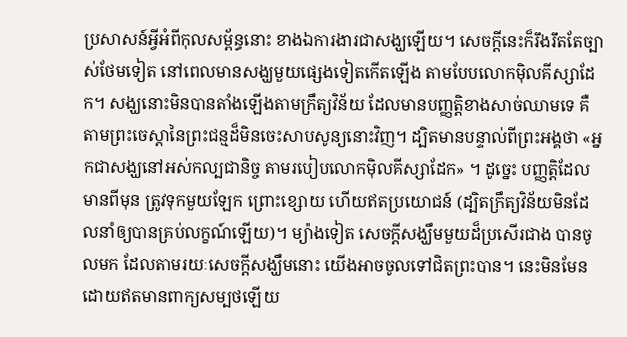ប្រសាសន៍អ្វីអំពីកុលសម្ព័ន្ធនោះ ខាងឯការងារជាសង្ឃឡើយ។ សេចក្ដីនេះក៏រឹងរឹតតែច្បាស់ថែមទៀត នៅពេលមានសង្ឃមួយផ្សេងទៀតកើតឡើង តាមបែបលោកម៉ិលគីស្សាដែក។ សង្ឃនោះមិនបានតាំងឡើងតាមក្រឹត្យវិន័យ ដែលមានបញ្ញត្តិខាងសាច់ឈាមទេ គឺតាមព្រះចេស្តានៃព្រះជន្មដ៏មិនចេះសាបសូន្យនោះវិញ។ ដ្បិតមានបន្ទាល់ពីព្រះអង្គថា «អ្នកជាសង្ឃនៅអស់កល្បជានិច្ច តាមរបៀបលោកម៉ិលគីស្សាដែក» ។ ដូច្នេះ បញ្ញត្តិដែលមានពីមុន ត្រូវទុកមួយឡែក ព្រោះខ្សោយ ហើយឥតប្រយោជន៍ (ដ្បិតក្រឹត្យវិន័យមិនដែលនាំឲ្យបានគ្រប់លក្ខណ៍ឡើយ)។ ម្យ៉ាងទៀត សេចក្តីសង្ឃឹមមួយដ៏ប្រសើរជាង បានចូលមក ដែលតាមរយៈសេចក្តីសង្ឃឹមនោះ យើងអាចចូលទៅជិតព្រះបាន។ នេះមិនមែនដោយឥតមានពាក្យសម្បថឡើយ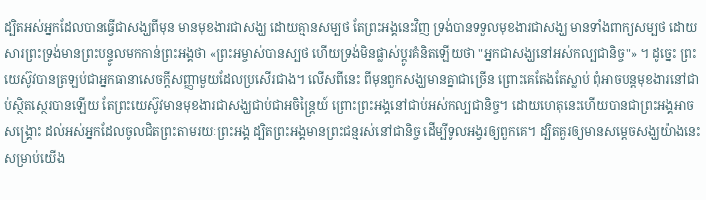ដ្បិតអស់អ្នកដែលបានធ្វើជាសង្ឃពីមុន មានមុខងារជាសង្ឃ ដោយគ្មានសម្បថ តែព្រះអង្គនេះវិញ ទ្រង់បានទទួលមុខងារជាសង្ឃ មានទាំងពាក្យសម្បថ ដោយសារព្រះទ្រង់មានព្រះបន្ទូលមកកាន់ព្រះអង្គថា «ព្រះអម្ចាស់បានស្បថ ហើយទ្រង់មិនផ្លាស់ប្ដូរគំនិតឡើយថា "អ្នកជាសង្ឃនៅអស់កល្បជានិច្ច"» ។ ដូច្នេះ ព្រះយេស៊ូវបានត្រឡប់ជាអ្នកធានាសេចក្ដីសញ្ញាមួយដែលប្រសើរជាង។ លើសពីនេះ ពីមុនពួកសង្ឃមានគ្នាជាច្រើន ព្រោះគេតែងតែស្លាប់ ពុំអាចបន្ដមុខងារនៅជាប់ស្ថិតស្ថេរបានឡើយ តែព្រះយេស៊ូវមានមុខងារជាសង្ឃជាប់ជាអចិន្ត្រៃយ៍ ព្រោះព្រះអង្គនៅជាប់អស់កល្បជានិច្ច។ ដោយហេតុនេះហើយបានជាព្រះអង្គអាចសង្គ្រោះ ដល់អស់អ្នកដែលចូលជិតព្រះតាមរយៈព្រះអង្គ ដ្បិតព្រះអង្គមានព្រះជន្មរស់នៅជានិច្ច ដើម្បីទូលអង្វរឲ្យពួកគេ។ ដ្បិតគួរឲ្យមានសម្តេចសង្ឃយ៉ាងនេះសម្រាប់យើង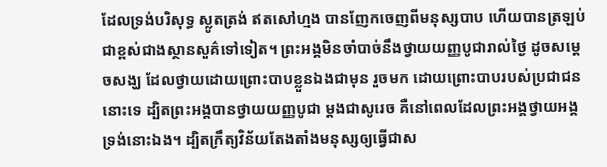ដែលទ្រង់បរិសុទ្ធ ស្លូតត្រង់ ឥតសៅហ្មង បានញែកចេញពីមនុស្សបាប ហើយបានត្រឡប់ជាខ្ពស់ជាងស្ថានសួគ៌ទៅទៀត។ ព្រះអង្គមិនចាំបាច់នឹងថ្វាយយញ្ញបូជារាល់ថ្ងៃ ដូចសម្តេចសង្ឃ ដែលថ្វាយដោយព្រោះបាបខ្លួនឯងជាមុន រួចមក ដោយព្រោះបាបរបស់ប្រជាជននោះទេ ដ្បិតព្រះអង្គបានថ្វាយយញ្ញបូជា ម្ដងជាសូរេច គឺនៅពេលដែលព្រះអង្គថ្វាយអង្គទ្រង់នោះឯង។ ដ្បិតក្រឹត្យវិន័យតែងតាំងមនុស្សឲ្យធ្វើជាស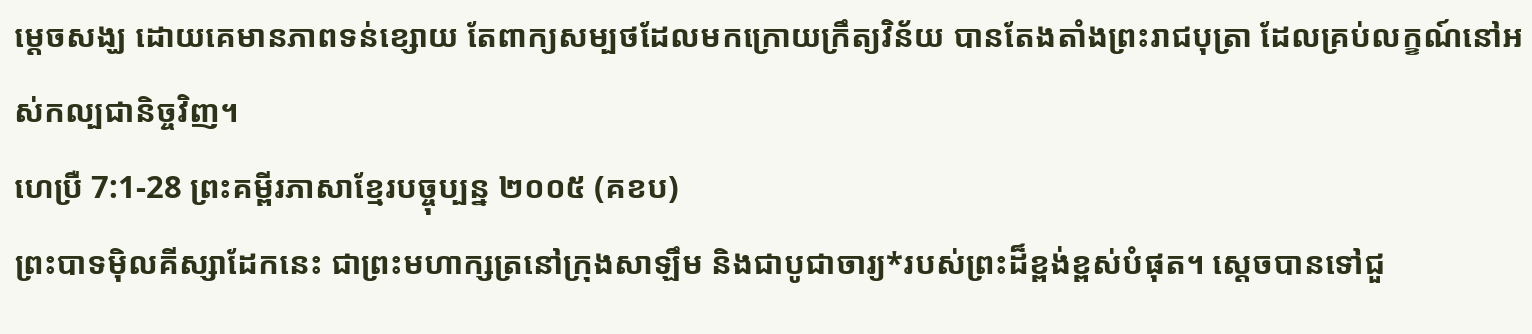ម្តេចសង្ឃ ដោយគេមានភាពទន់ខ្សោយ តែពាក្យសម្បថដែលមកក្រោយក្រឹត្យវិន័យ បានតែងតាំងព្រះរាជបុត្រា ដែលគ្រប់លក្ខណ៍នៅអស់កល្បជានិច្ចវិញ។
ហេប្រឺ 7:1-28 ព្រះគម្ពីរភាសាខ្មែរបច្ចុប្បន្ន ២០០៥ (គខប)
ព្រះបាទម៉ិលគីស្សាដែកនេះ ជាព្រះមហាក្សត្រនៅក្រុងសាឡឹម និងជាបូជាចារ្យ*របស់ព្រះដ៏ខ្ពង់ខ្ពស់បំផុត។ ស្ដេចបានទៅជួ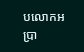បលោកអប្រា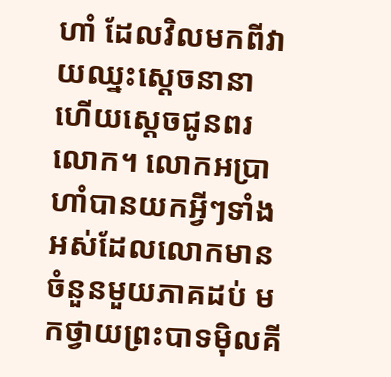ហាំ ដែលវិលមកពីវាយឈ្នះស្ដេចនានា ហើយស្ដេចជូនពរលោក។ លោកអប្រាហាំបានយកអ្វីៗទាំងអស់ដែលលោកមានចំនួនមួយភាគដប់ មកថ្វាយព្រះបាទម៉ិលគី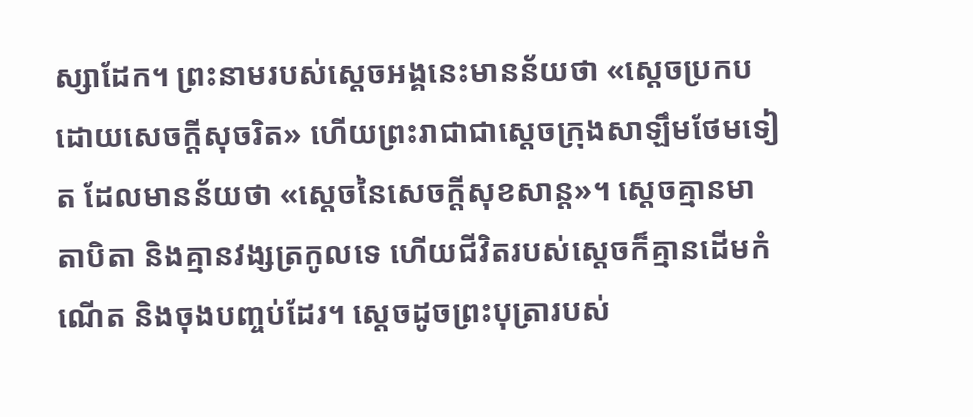ស្សាដែក។ ព្រះនាមរបស់ស្ដេចអង្គនេះមានន័យថា «ស្ដេចប្រកបដោយសេចក្ដីសុចរិត» ហើយព្រះរាជាជាស្ដេចក្រុងសាឡឹមថែមទៀត ដែលមានន័យថា «ស្ដេចនៃសេចក្ដីសុខសាន្ត»។ ស្ដេចគ្មានមាតាបិតា និងគ្មានវង្សត្រកូលទេ ហើយជីវិតរបស់ស្ដេចក៏គ្មានដើមកំណើត និងចុងបញ្ចប់ដែរ។ ស្ដេចដូចព្រះបុត្រារបស់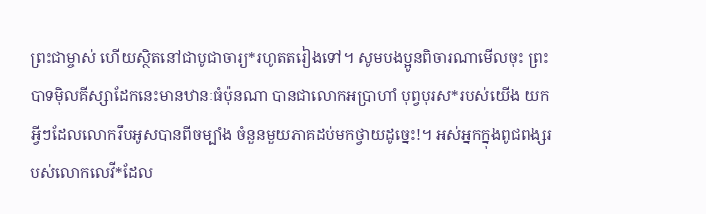ព្រះជាម្ចាស់ ហើយស្ថិតនៅជាបូជាចារ្យ*រហូតតរៀងទៅ។ សូមបងប្អូនពិចារណាមើលចុះ ព្រះបាទម៉ិលគីស្សាដែកនេះមានឋានៈធំប៉ុនណា បានជាលោកអប្រាហាំ បុព្វបុរស*របស់យើង យកអ្វីៗដែលលោករឹបអូសបានពីចម្បាំង ចំនួនមួយភាគដប់មកថ្វាយដូច្នេះ!។ អស់អ្នកក្នុងពូជពង្សរបស់លោកលេវី*ដែល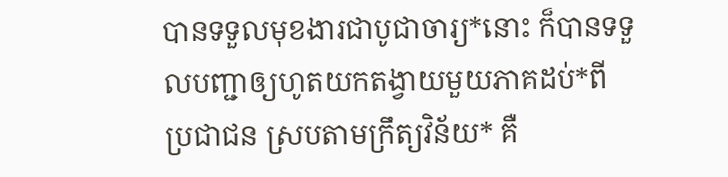បានទទួលមុខងារជាបូជាចារ្យ*នោះ ក៏បានទទួលបញ្ជាឲ្យហូតយកតង្វាយមួយភាគដប់*ពីប្រជាជន ស្របតាមក្រឹត្យវិន័យ* គឺ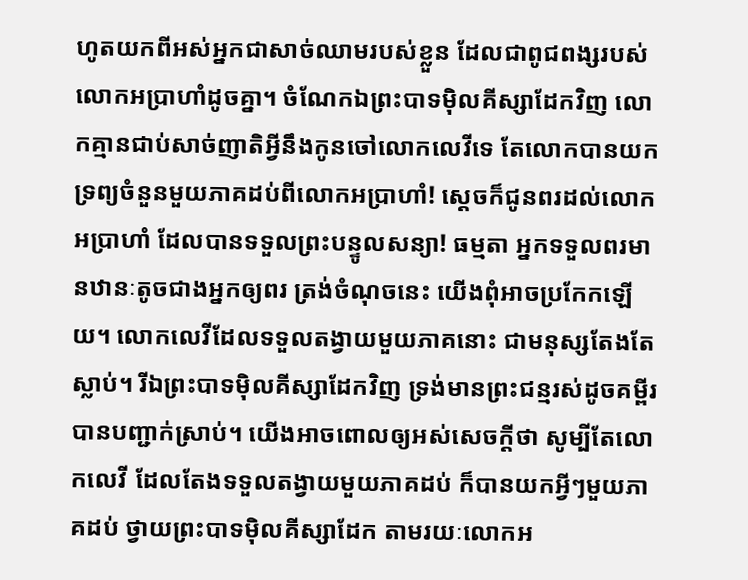ហូតយកពីអស់អ្នកជាសាច់ឈាមរបស់ខ្លួន ដែលជាពូជពង្សរបស់លោកអប្រាហាំដូចគ្នា។ ចំណែកឯព្រះបាទម៉ិលគីស្សាដែកវិញ លោកគ្មានជាប់សាច់ញាតិអ្វីនឹងកូនចៅលោកលេវីទេ តែលោកបានយកទ្រព្យចំនួនមួយភាគដប់ពីលោកអប្រាហាំ! ស្ដេចក៏ជូនពរដល់លោកអប្រាហាំ ដែលបានទទួលព្រះបន្ទូលសន្យា! ធម្មតា អ្នកទទួលពរមានឋានៈតូចជាងអ្នកឲ្យពរ ត្រង់ចំណុចនេះ យើងពុំអាចប្រកែកឡើយ។ លោកលេវីដែលទទួលតង្វាយមួយភាគនោះ ជាមនុស្សតែងតែស្លាប់។ រីឯព្រះបាទម៉ិលគីស្សាដែកវិញ ទ្រង់មានព្រះជន្មរស់ដូចគម្ពីរបានបញ្ជាក់ស្រាប់។ យើងអាចពោលឲ្យអស់សេចក្ដីថា សូម្បីតែលោកលេវី ដែលតែងទទួលតង្វាយមួយភាគដប់ ក៏បានយកអ្វីៗមួយភាគដប់ ថ្វាយព្រះបាទម៉ិលគីស្សាដែក តាមរយៈលោកអ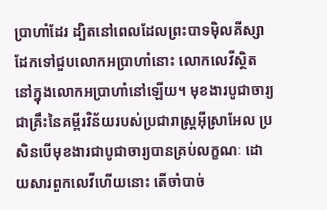ប្រាហាំដែរ ដ្បិតនៅពេលដែលព្រះបាទម៉ិលគីស្សាដែកទៅជួបលោកអប្រាហាំនោះ លោកលេវីស្ថិតនៅក្នុងលោកអប្រាហាំនៅឡើយ។ មុខងារបូជាចារ្យជាគ្រឹះនៃគម្ពីរវិន័យរបស់ប្រជារាស្ត្រអ៊ីស្រាអែល ប្រសិនបើមុខងារជាបូជាចារ្យបានគ្រប់លក្ខណៈ ដោយសារពួកលេវីហើយនោះ តើចាំបាច់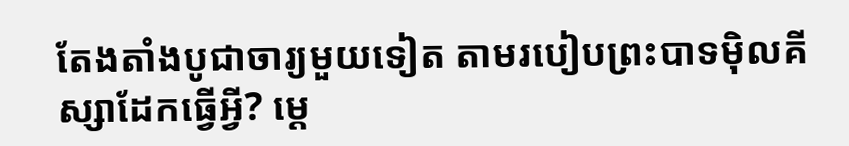តែងតាំងបូជាចារ្យមួយទៀត តាមរបៀបព្រះបាទម៉ិលគីស្សាដែកធ្វើអ្វី? ម្ដេ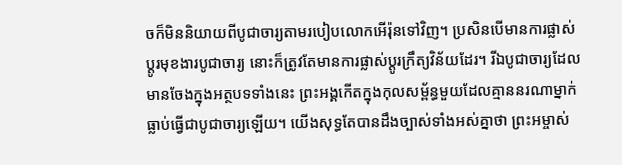ចក៏មិននិយាយពីបូជាចារ្យតាមរបៀបលោកអើរ៉ុនទៅវិញ។ ប្រសិនបើមានការផ្លាស់ប្ដូរមុខងារបូជាចារ្យ នោះក៏ត្រូវតែមានការផ្លាស់ប្ដូរក្រឹត្យវិន័យដែរ។ រីឯបូជាចារ្យដែលមានចែងក្នុងអត្ថបទទាំងនេះ ព្រះអង្គកើតក្នុងកុលសម្ព័ន្ធមួយដែលគ្មាននរណាម្នាក់ធ្លាប់ធ្វើជាបូជាចារ្យឡើយ។ យើងសុទ្ធតែបានដឹងច្បាស់ទាំងអស់គ្នាថា ព្រះអម្ចាស់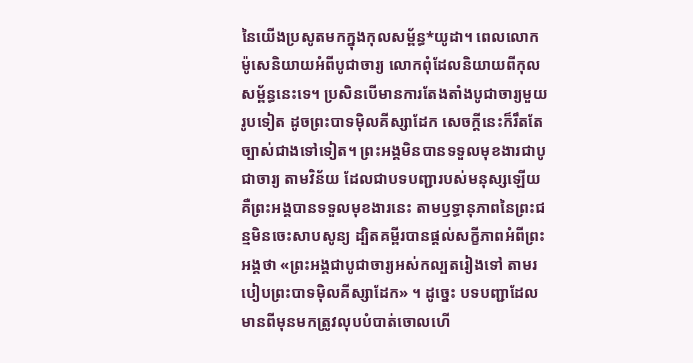នៃយើងប្រសូតមកក្នុងកុលសម្ព័ន្ធ*យូដា។ ពេលលោកម៉ូសេនិយាយអំពីបូជាចារ្យ លោកពុំដែលនិយាយពីកុលសម្ព័ន្ធនេះទេ។ ប្រសិនបើមានការតែងតាំងបូជាចារ្យមួយរូបទៀត ដូចព្រះបាទម៉ិលគីស្សាដែក សេចក្ដីនេះក៏រឹតតែច្បាស់ជាងទៅទៀត។ ព្រះអង្គមិនបានទទួលមុខងារជាបូជាចារ្យ តាមវិន័យ ដែលជាបទបញ្ជារបស់មនុស្សឡើយ គឺព្រះអង្គបានទទួលមុខងារនេះ តាមឫទ្ធានុភាពនៃព្រះជន្មមិនចេះសាបសូន្យ ដ្បិតគម្ពីរបានផ្ដល់សក្ខីភាពអំពីព្រះអង្គថា «ព្រះអង្គជាបូជាចារ្យអស់កល្បតរៀងទៅ តាមរបៀបព្រះបាទម៉ិលគីស្សាដែក» ។ ដូច្នេះ បទបញ្ជាដែលមានពីមុនមកត្រូវលុបបំបាត់ចោលហើ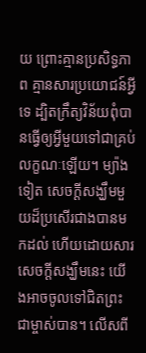យ ព្រោះគ្មានប្រសិទ្ធភាព គ្មានសារប្រយោជន៍អ្វីទេ ដ្បិតក្រឹត្យវិន័យពុំបានធ្វើឲ្យអ្វីមួយទៅជាគ្រប់លក្ខណៈឡើយ។ ម្យ៉ាងទៀត សេចក្ដីសង្ឃឹមមួយដ៏ប្រសើរជាងបានមកដល់ ហើយដោយសារសេចក្ដីសង្ឃឹមនេះ យើងអាចចូលទៅជិតព្រះជាម្ចាស់បាន។ លើសពី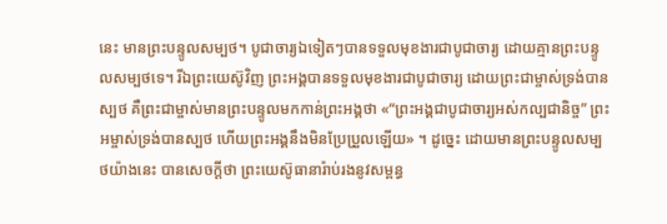នេះ មានព្រះបន្ទូលសម្បថ។ បូជាចារ្យឯទៀតៗបានទទួលមុខងារជាបូជាចារ្យ ដោយគ្មានព្រះបន្ទូលសម្បថទេ។ រីឯព្រះយេស៊ូវិញ ព្រះអង្គបានទទួលមុខងារជាបូជាចារ្យ ដោយព្រះជាម្ចាស់ទ្រង់បានស្បថ គឺព្រះជាម្ចាស់មានព្រះបន្ទូលមកកាន់ព្រះអង្គថា «“ព្រះអង្គជាបូជាចារ្យអស់កល្បជានិច្ច” ព្រះអម្ចាស់ទ្រង់បានស្បថ ហើយព្រះអង្គនឹងមិនប្រែប្រួលឡើយ» ។ ដូច្នេះ ដោយមានព្រះបន្ទូលសម្បថយ៉ាងនេះ បានសេចក្ដីថា ព្រះយេស៊ូធានារ៉ាប់រងនូវសម្ពន្ធ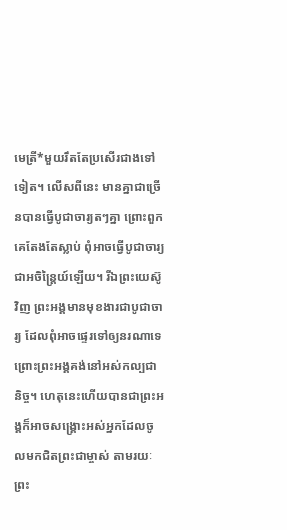មេត្រី*មួយរឹតតែប្រសើរជាងទៅទៀត។ លើសពីនេះ មានគ្នាជាច្រើនបានធ្វើបូជាចារ្យតៗគ្នា ព្រោះពួកគេតែងតែស្លាប់ ពុំអាចធ្វើបូជាចារ្យជាអចិន្ត្រៃយ៍ឡើយ។ រីឯព្រះយេស៊ូវិញ ព្រះអង្គមានមុខងារជាបូជាចារ្យ ដែលពុំអាចផ្ទេរទៅឲ្យនរណាទេ ព្រោះព្រះអង្គគង់នៅអស់កល្បជានិច្ច។ ហេតុនេះហើយបានជាព្រះអង្គក៏អាចសង្គ្រោះអស់អ្នកដែលចូលមកជិតព្រះជាម្ចាស់ តាមរយៈព្រះ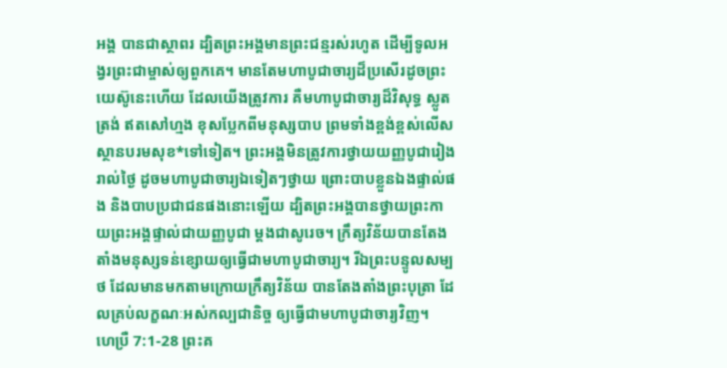អង្គ បានជាស្ថាពរ ដ្បិតព្រះអង្គមានព្រះជន្មរស់រហូត ដើម្បីទូលអង្វរព្រះជាម្ចាស់ឲ្យពួកគេ។ មានតែមហាបូជាចារ្យដ៏ប្រសើរដូចព្រះយេស៊ូនេះហើយ ដែលយើងត្រូវការ គឺមហាបូជាចារ្យដ៏វិសុទ្ធ ស្លូតត្រង់ ឥតសៅហ្មង ខុសប្លែកពីមនុស្សបាប ព្រមទាំងខ្ពង់ខ្ពស់លើសស្ថានបរមសុខ*ទៅទៀត។ ព្រះអង្គមិនត្រូវការថ្វាយយញ្ញបូជារៀងរាល់ថ្ងៃ ដូចមហាបូជាចារ្យឯទៀតៗថ្វាយ ព្រោះបាបខ្លួនឯងផ្ទាល់ផង និងបាបប្រជាជនផងនោះឡើយ ដ្បិតព្រះអង្គបានថ្វាយព្រះកាយព្រះអង្គផ្ទាល់ជាយញ្ញបូជា ម្ដងជាសូរេច។ ក្រឹត្យវិន័យបានតែងតាំងមនុស្សទន់ខ្សោយឲ្យធ្វើជាមហាបូជាចារ្យ។ រីឯព្រះបន្ទូលសម្បថ ដែលមានមកតាមក្រោយក្រឹត្យវិន័យ បានតែងតាំងព្រះបុត្រា ដែលគ្រប់លក្ខណៈអស់កល្បជានិច្ច ឲ្យធ្វើជាមហាបូជាចារ្យវិញ។
ហេប្រឺ 7:1-28 ព្រះគ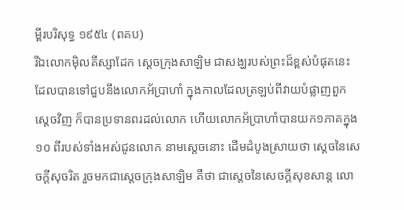ម្ពីរបរិសុទ្ធ ១៩៥៤ (ពគប)
រីឯលោកម៉ិលគីស្សាដែក ស្តេចក្រុងសាឡិម ជាសង្ឃរបស់ព្រះដ៏ខ្ពស់បំផុតនេះ ដែលបានទៅជួបនឹងលោកអ័ប្រាហាំ ក្នុងកាលដែលត្រឡប់ពីវាយបំផ្លាញពួកស្តេចវិញ ក៏បានប្រទានពរដល់លោក ហើយលោកអ័ប្រាហាំបានយក១ភាគក្នុង១០ ពីរបស់ទាំងអស់ជូនលោក នាមស្តេចនោះ ដើមដំបូងស្រាយថា ស្តេចនៃសេចក្ដីសុចរិត រួចមកជាស្តេចក្រុងសាឡិម គឺថា ជាស្តេចនៃសេចក្ដីសុខសាន្ត លោ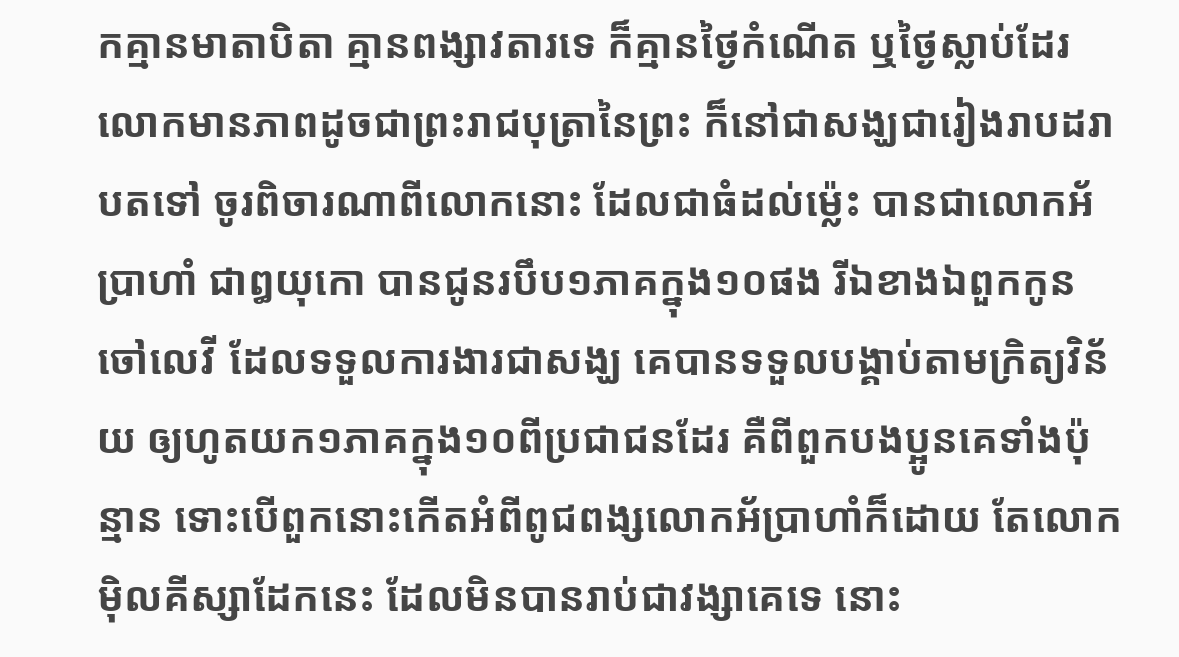កគ្មានមាតាបិតា គ្មានពង្សាវតារទេ ក៏គ្មានថ្ងៃកំណើត ឬថ្ងៃស្លាប់ដែរ លោកមានភាពដូចជាព្រះរាជបុត្រានៃព្រះ ក៏នៅជាសង្ឃជារៀងរាបដរាបតទៅ ចូរពិចារណាពីលោកនោះ ដែលជាធំដល់ម៉្លេះ បានជាលោកអ័ប្រាហាំ ជាឰយុកោ បានជូនរបឹប១ភាគក្នុង១០ផង រីឯខាងឯពួកកូនចៅលេវី ដែលទទួលការងារជាសង្ឃ គេបានទទួលបង្គាប់តាមក្រិត្យវិន័យ ឲ្យហូតយក១ភាគក្នុង១០ពីប្រជាជនដែរ គឺពីពួកបងប្អូនគេទាំងប៉ុន្មាន ទោះបើពួកនោះកើតអំពីពូជពង្សលោកអ័ប្រាហាំក៏ដោយ តែលោកម៉ិលគីស្សាដែកនេះ ដែលមិនបានរាប់ជាវង្សាគេទេ នោះ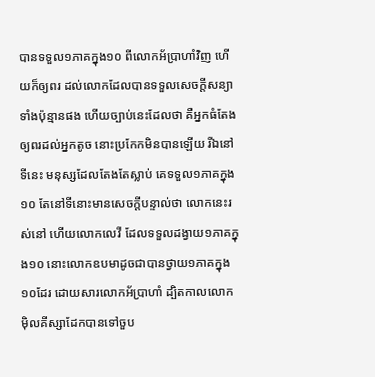បានទទួល១ភាគក្នុង១០ ពីលោកអ័ប្រាហាំវិញ ហើយក៏ឲ្យពរ ដល់លោកដែលបានទទួលសេចក្ដីសន្យាទាំងប៉ុន្មានផង ហើយច្បាប់នេះដែលថា គឺអ្នកធំតែងឲ្យពរដល់អ្នកតូច នោះប្រកែកមិនបានឡើយ រីឯនៅទីនេះ មនុស្សដែលតែងតែស្លាប់ គេទទួល១ភាគក្នុង១០ តែនៅទីនោះមានសេចក្ដីបន្ទាល់ថា លោកនេះរស់នៅ ហើយលោកលេវី ដែលទទួលដង្វាយ១ភាគក្នុង១០ នោះលោកឧបមាដូចជាបានថ្វាយ១ភាគក្នុង១០ដែរ ដោយសារលោកអ័ប្រាហាំ ដ្បិតកាលលោកម៉ិលគីស្សាដែកបានទៅចួប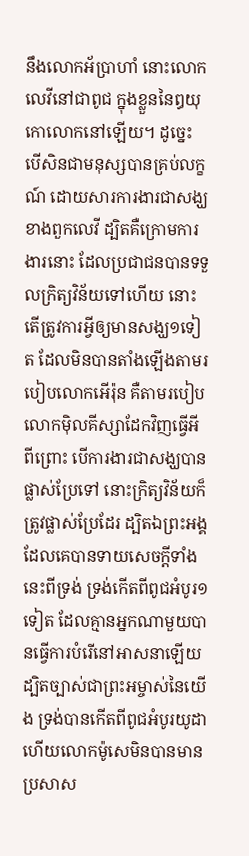នឹងលោកអ័ប្រាហាំ នោះលោកលេវីនៅជាពូជ ក្នុងខ្លួននៃឰយុកោលោកនៅឡើយ។ ដូច្នេះ បើសិនជាមនុស្សបានគ្រប់លក្ខណ៍ ដោយសារការងារជាសង្ឃ ខាងពួកលេវី ដ្បិតគឺក្រោមការងារនោះ ដែលប្រជាជនបានទទួលក្រិត្យវិន័យទៅហើយ នោះតើត្រូវការអ្វីឲ្យមានសង្ឃ១ទៀត ដែលមិនបានតាំងឡើងតាមរបៀបលោកអើរ៉ុន គឺតាមរបៀបលោកម៉ិលគីស្សាដែកវិញធ្វើអី ពីព្រោះ បើការងារជាសង្ឃបានផ្លាស់ប្រែទៅ នោះក្រិត្យវិន័យក៏ត្រូវផ្លាស់ប្រែដែរ ដ្បិតឯព្រះអង្គ ដែលគេបានទាយសេចក្ដីទាំងនេះពីទ្រង់ ទ្រង់កើតពីពូជអំបូរ១ទៀត ដែលគ្មានអ្នកណាមួយបានធ្វើការបំរើនៅអាសនាឡើយ ដ្បិតច្បាស់ជាព្រះអម្ចាស់នៃយើង ទ្រង់បានកើតពីពូជអំបូរយូដា ហើយលោកម៉ូសេមិនបានមានប្រសាស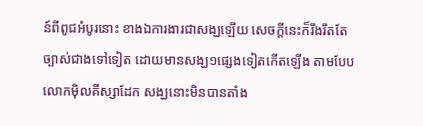ន៍ពីពូជអំបូរនោះ ខាងឯការងារជាសង្ឃឡើយ សេចក្ដីនេះក៏រឹងរឹតតែច្បាស់ជាងទៅទៀត ដោយមានសង្ឃ១ផ្សេងទៀតកើតឡើង តាមបែបលោកម៉ិលគីស្សាដែក សង្ឃនោះមិនបានតាំង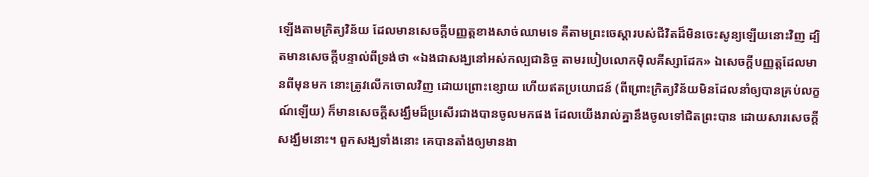ឡើងតាមក្រិត្យវិន័យ ដែលមានសេចក្ដីបញ្ញត្តខាងសាច់ឈាមទេ គឺតាមព្រះចេស្តារបស់ជីវិតដ៏មិនចេះសូន្យឡើយនោះវិញ ដ្បិតមានសេចក្ដីបន្ទាល់ពីទ្រង់ថា «ឯងជាសង្ឃនៅអស់កល្បជានិច្ច តាមរបៀបលោកម៉ិលគីស្សាដែក» ឯសេចក្ដីបញ្ញត្តដែលមានពីមុនមក នោះត្រូវលើកចោលវិញ ដោយព្រោះខ្សោយ ហើយឥតប្រយោជន៍ (ពីព្រោះក្រិត្យវិន័យមិនដែលនាំឲ្យបានគ្រប់លក្ខណ៍ឡើយ) ក៏មានសេចក្ដីសង្ឃឹមដ៏ប្រសើរជាងបានចូលមកផង ដែលយើងរាល់គ្នានឹងចូលទៅជិតព្រះបាន ដោយសារសេចក្ដីសង្ឃឹមនោះ។ ពួកសង្ឃទាំងនោះ គេបានតាំងឲ្យមានងា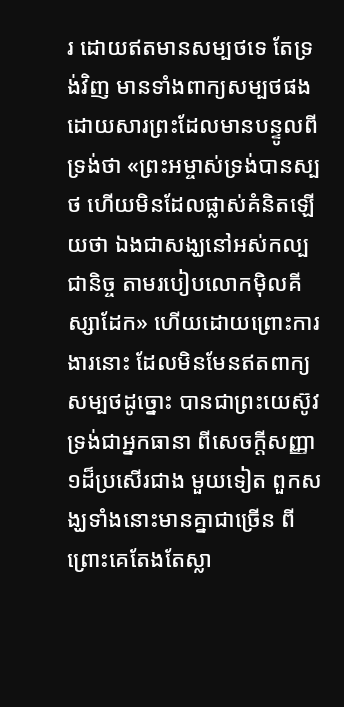រ ដោយឥតមានសម្បថទេ តែទ្រង់វិញ មានទាំងពាក្យសម្បថផង ដោយសារព្រះដែលមានបន្ទូលពីទ្រង់ថា «ព្រះអម្ចាស់ទ្រង់បានស្បថ ហើយមិនដែលផ្លាស់គំនិតឡើយថា ឯងជាសង្ឃនៅអស់កល្បជានិច្ច តាមរបៀបលោកម៉ិលគីស្សាដែក» ហើយដោយព្រោះការងារនោះ ដែលមិនមែនឥតពាក្យសម្បថដូច្នោះ បានជាព្រះយេស៊ូវទ្រង់ជាអ្នកធានា ពីសេចក្ដីសញ្ញា១ដ៏ប្រសើរជាង មួយទៀត ពួកសង្ឃទាំងនោះមានគ្នាជាច្រើន ពីព្រោះគេតែងតែស្លា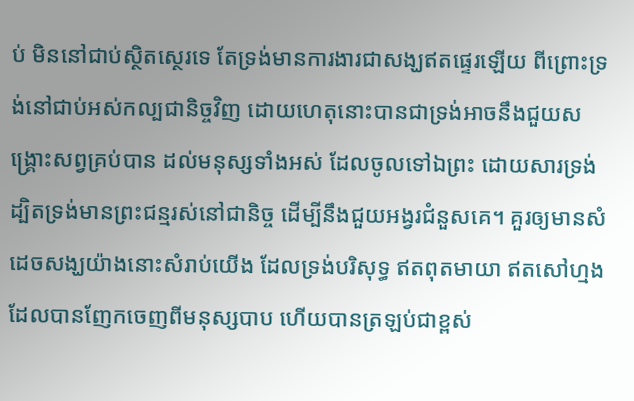ប់ មិននៅជាប់ស្ថិតស្ថេរទេ តែទ្រង់មានការងារជាសង្ឃឥតផ្ទេរឡើយ ពីព្រោះទ្រង់នៅជាប់អស់កល្បជានិច្ចវិញ ដោយហេតុនោះបានជាទ្រង់អាចនឹងជួយសង្គ្រោះសព្វគ្រប់បាន ដល់មនុស្សទាំងអស់ ដែលចូលទៅឯព្រះ ដោយសារទ្រង់ ដ្បិតទ្រង់មានព្រះជន្មរស់នៅជានិច្ច ដើម្បីនឹងជួយអង្វរជំនួសគេ។ គួរឲ្យមានសំដេចសង្ឃយ៉ាងនោះសំរាប់យើង ដែលទ្រង់បរិសុទ្ធ ឥតពុតមាយា ឥតសៅហ្មង ដែលបានញែកចេញពីមនុស្សបាប ហើយបានត្រឡប់ជាខ្ពស់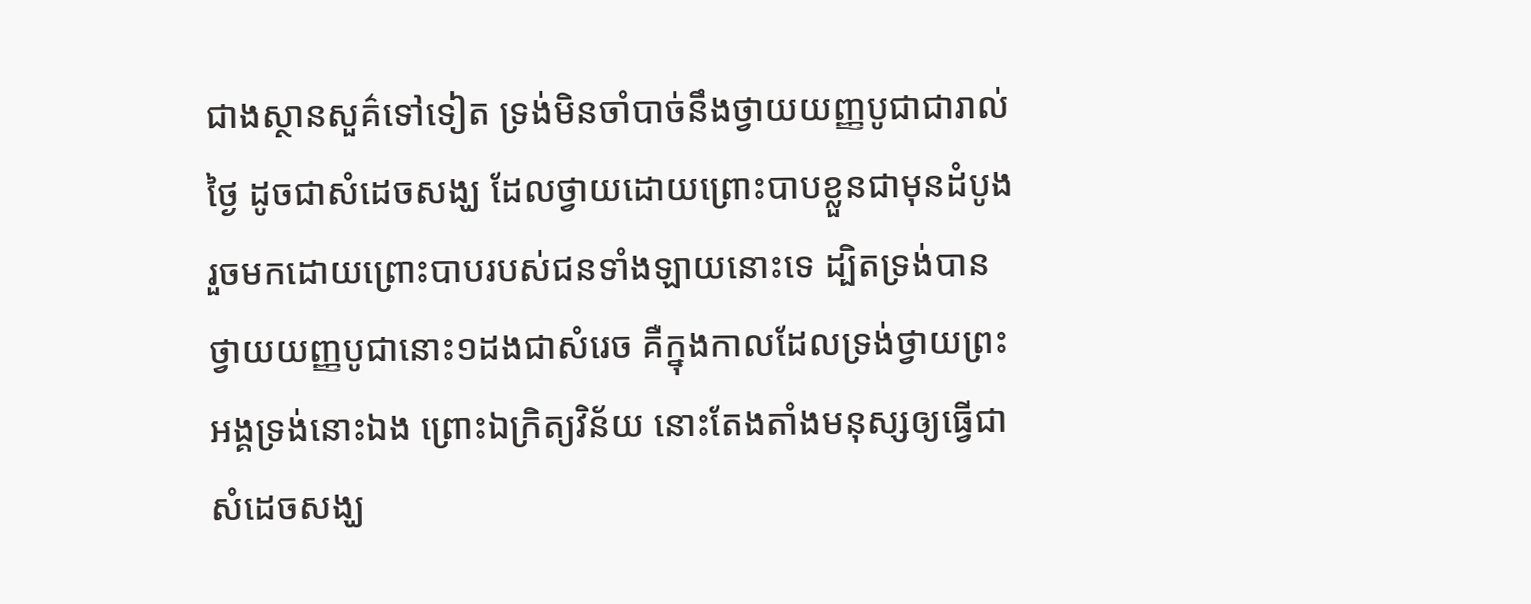ជាងស្ថានសួគ៌ទៅទៀត ទ្រង់មិនចាំបាច់នឹងថ្វាយយញ្ញបូជាជារាល់ថ្ងៃ ដូចជាសំដេចសង្ឃ ដែលថ្វាយដោយព្រោះបាបខ្លួនជាមុនដំបូង រួចមកដោយព្រោះបាបរបស់ជនទាំងឡាយនោះទេ ដ្បិតទ្រង់បានថ្វាយយញ្ញបូជានោះ១ដងជាសំរេច គឺក្នុងកាលដែលទ្រង់ថ្វាយព្រះអង្គទ្រង់នោះឯង ព្រោះឯក្រិត្យវិន័យ នោះតែងតាំងមនុស្សឲ្យធ្វើជាសំដេចសង្ឃ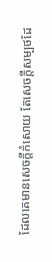ដែលគេមានសេចក្ដីកំសោយ តែសេចក្ដីសម្បថដែ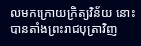លមកក្រោយក្រិត្យវិន័យ នោះបានតាំងព្រះរាជបុត្រាវិញ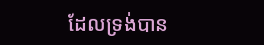ដែលទ្រង់បាន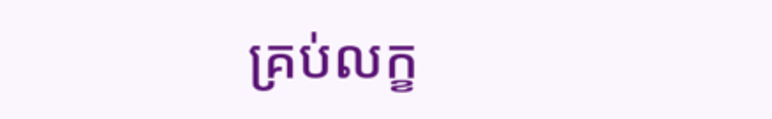គ្រប់លក្ខ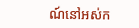ណ៍នៅអស់ក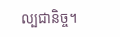ល្បជានិច្ច។